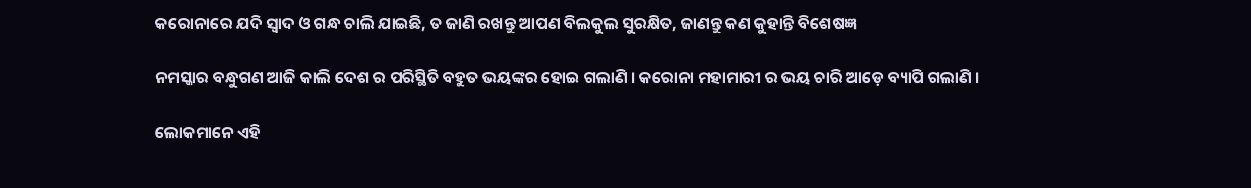କରୋନାରେ ଯଦି ସ୍ଵାଦ ଓ ଗନ୍ଧ ଚାଲି ଯାଇଛି, ତ ଜାଣି ରଖନ୍ତୁ ଆପଣ ବିଲକୁଲ ସୁରକ୍ଷିତ, ଜାଣନ୍ତୁ କଣ କୁହାନ୍ତି ବିଶେଷଜ୍ଞ

ନମସ୍କାର ବନ୍ଧୁଗଣ ଆଜି କାଲି ଦେଶ ର ପରିସ୍ଥିତି ବହୁତ ଭୟଙ୍କର ହୋଇ ଗଲାଣି । କରୋନା ମହାମାରୀ ର ଭୟ ଚାରି ଆଡ଼େ ବ୍ୟାପି ଗଲାଣି ।

ଲୋକମାନେ ଏହି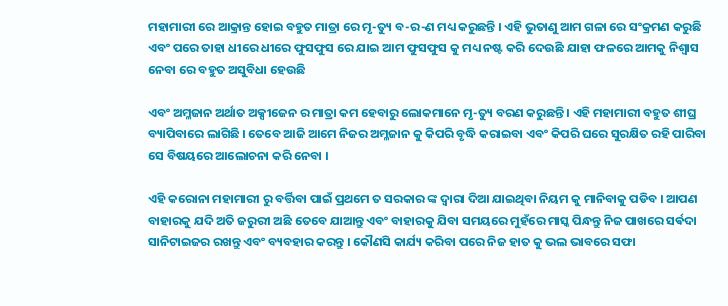ମହାମାରୀ ରେ ଆକ୍ରାନ୍ତ ହୋଇ ବହୁତ ମାତ୍ରା ରେ ମୃ-ତ୍ୟୁ ବ-ର-ଣ ମଧ୍ୟ କରୁଛନ୍ତି । ଏହି ଭୁତାଣୁ ଆମ ଗଳା ରେ ସଂକ୍ରମଣ କରୁଛି ଏବଂ ପରେ ତାହା ଧୀରେ ଧୀରେ ଫୁସଫୁସ ରେ ଯାଇ ଆମ ଫୁସଫୁସ କୁ ମଧ୍ୟ ନଷ୍ଟ କରି ଦେଉଛି ଯାହା ଫଳରେ ଆମକୁ ନିଶ୍ୱାସ ନେବା ରେ ବହୁତ ଅସୁବିଧା ହେଉଛି

ଏବଂ ଅମ୍ଳଜାନ ଅର୍ଥାତ ଅକ୍ସୀଜେନ ର ମାତ୍ରା କମ ହେବାରୁ ଲୋକମାନେ ମୃ-ତ୍ୟୁ ବରଣ କରୁଛନ୍ତି । ଏହି ମହାମାରୀ ବହୁତ ଶୀଘ୍ର ବ୍ୟାପିବାରେ ଲାଗିଛି । ତେବେ ଆଜି ଆମେ ନିଜର ଅମ୍ଳଜାନ କୁ କିପରି ବୃଦ୍ଧି କରାଇବା ଏବଂ କିପରି ଘରେ ସୁରକ୍ଷିତ ରହି ପାରିବା ସେ ବିଷୟରେ ଆଲୋଚନା କରି ନେବା ।

ଏହି କରୋନା ମହାମାରୀ ରୁ ବର୍ତ୍ତିବା ପାଇଁ ପ୍ରଥମେ ତ ସରକାର ଙ୍କ ଦ୍ଵାରା ଦିଆ ଯାଇଥିବା ନିୟମ କୁ ମାନିବାକୁ ପଡିବ । ଆପଣ ବାହାରକୁ ଯଦି ଅତି ଜରୁରୀ ଅଛି ତେବେ ଯାଆନ୍ତୁ ଏବଂ ବାହାରକୁ ଯିବା ସମୟରେ ମୁହଁରେ ମାସ୍କ ପିନ୍ଧନ୍ତୁ ନିଜ ପାଖରେ ସର୍ଵଦା ସାନିଟାଇଜର ରଖନ୍ତୁ ଏବଂ ବ୍ୟବହାର କରନ୍ତୁ । କୌଣସି କାର୍ଯ୍ୟ କରିବା ପରେ ନିଜ ହାତ କୁ ଭଲ ଭାବରେ ସଫା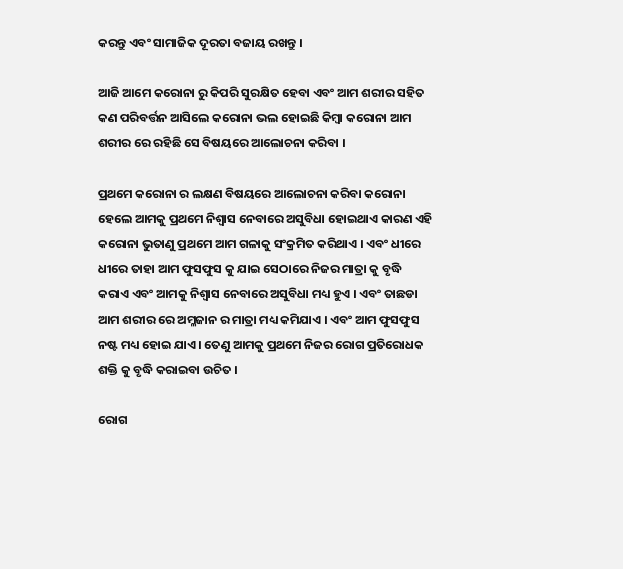କରନ୍ତୁ ଏବଂ ସାମାଜିକ ଦୂରତା ବଜାୟ ରଖନ୍ତୁ ।

ଆଜି ଆମେ କରୋନା ରୁ କିପରି ସୁରକ୍ଷିତ ହେବା ଏବଂ ଆମ ଶରୀର ସହିତ କଣ ପରିବର୍ତ୍ତନ ଆସିଲେ କରୋନା ଭଲ ହୋଇଛି କିମ୍ବା କରୋନା ଆମ ଶରୀର ରେ ରହିଛି ସେ ବିଷୟରେ ଆଲୋଚନା କରିବା ।

ପ୍ରଥମେ କରୋନା ର ଲକ୍ଷଣ ବିଷୟରେ ଆଲୋଚନା କରିବା କରୋନା ହେଲେ ଆମକୁ ପ୍ରଥମେ ନିଶ୍ୱାସ ନେବାରେ ଅସୁବିଧା ହୋଇଥାଏ କାରଣ ଏହି କରୋନା ଭୁତାଣୁ ପ୍ରଥମେ ଆମ ଗଳାକୁ ସଂକ୍ରମିତ କରିଥାଏ । ଏବଂ ଧୀରେ ଧୀରେ ତାହା ଆମ ଫୁସଫୁସ କୁ ଯାଇ ସେଠାରେ ନିଜର ମାତ୍ରା କୁ ବୃଦ୍ଧି କରାଏ ଏବଂ ଆମକୁ ନିଶ୍ୱାସ ନେବାରେ ଅସୁବିଧା ମଧ୍ୟ ହୁଏ । ଏବଂ ତାଛଡା ଆମ ଶରୀର ରେ ଅମ୍ଳଜାନ ର ମାତ୍ରା ମଧ୍ୟ କମିଯାଏ । ଏବଂ ଆମ ଫୁସଫୁସ ନଷ୍ଟ ମଧ୍ୟ ହୋଇ ଯାଏ । ତେଣୁ ଆମକୁ ପ୍ରଥମେ ନିଜର ରୋଗ ପ୍ରତିରୋଧକ ଶକ୍ତି କୁ ବୃଦ୍ଧି କରାଇବା ଉଚିତ ।

ରୋଗ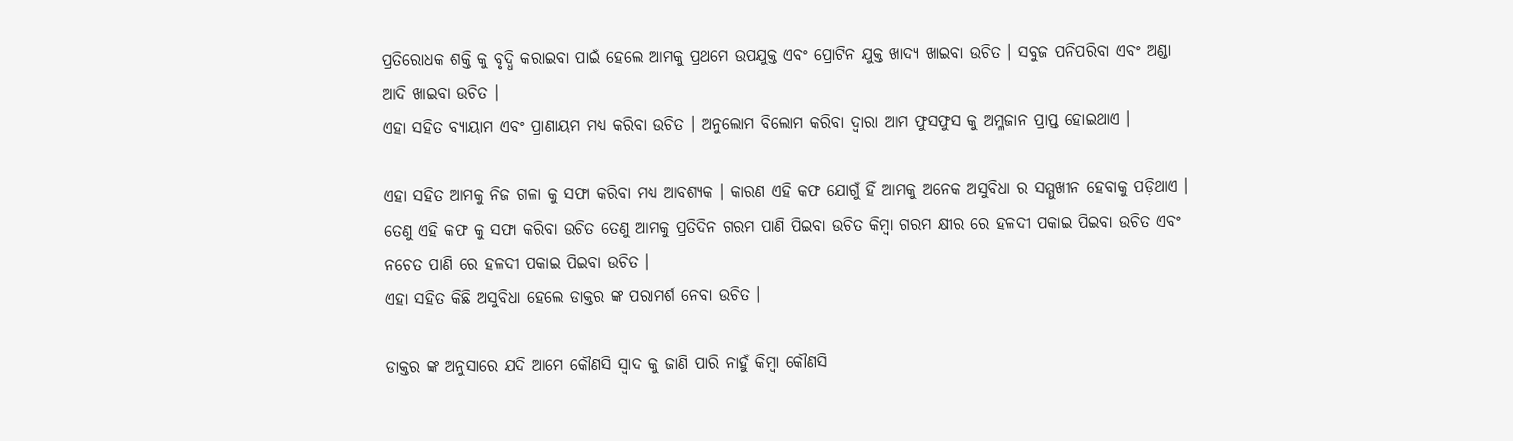ପ୍ରତିରୋଧକ ଶକ୍ତି କୁ ବୃଦ୍ଧି କରାଇବା ପାଇଁ ହେଲେ ଆମକୁ ପ୍ରଥମେ ଉପଯୁକ୍ତ ଏବଂ ପ୍ରୋଟିନ ଯୁକ୍ତ ଖାଦ୍ୟ ଖାଇବା ଉଚିତ । ସବୁଜ ପନିପରିବା ଏବଂ ଅଣ୍ଡା ଆଦି ଖାଇବା ଉଚିତ ।
ଏହା ସହିତ ବ୍ୟାୟାମ ଏବଂ ପ୍ରାଣାୟମ ମଧ୍ୟ କରିବା ଉଚିତ । ଅନୁଲୋମ ବିଲୋମ କରିବା ଦ୍ୱାରା ଆମ ଫୁସଫୁସ କୁ ଅମ୍ଳଜାନ ପ୍ରାପ୍ତ ହୋଇଥାଏ ।

ଏହା ସହିତ ଆମକୁ ନିଜ ଗଳା କୁ ସଫା କରିବା ମଧ୍ୟ ଆବଶ୍ୟକ । କାରଣ ଏହି କଫ ଯୋଗୁଁ ହିଁ ଆମକୁ ଅନେକ ଅସୁବିଧା ର ସମ୍ମୁଖୀନ ହେବାକୁ ପଡ଼ିଥାଏ । ତେଣୁ ଏହି କଫ କୁ ସଫା କରିବା ଉଚିତ ତେଣୁ ଆମକୁ ପ୍ରତିଦିନ ଗରମ ପାଣି ପିଇବା ଉଚିତ କିମ୍ବା ଗରମ କ୍ଷୀର ରେ ହଳଦୀ ପକାଇ ପିଇବା ଉଚିତ ଏବଂ ନଚେତ ପାଣି ରେ ହଳଦୀ ପକାଇ ପିଇବା ଉଚିତ ।
ଏହା ସହିତ କିଛି ଅସୁବିଧା ହେଲେ ଡାକ୍ତର ଙ୍କ ପରାମର୍ଶ ନେବା ଉଚିତ ।

ଡାକ୍ତର ଙ୍କ ଅନୁସାରେ ଯଦି ଆମେ କୌଣସି ସ୍ୱାଦ କୁ ଜାଣି ପାରି ନାହୁଁ କିମ୍ବା କୌଣସି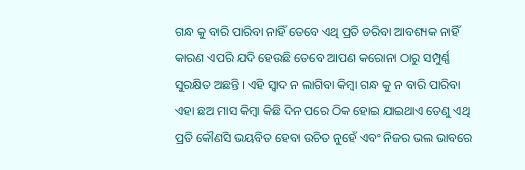ଗନ୍ଧ କୁ ବାରି ପାରିବା ନାହିଁ ତେବେ ଏଥି ପ୍ରତି ଡରିବା ଆବଶ୍ୟକ ନାହିଁ କାରଣ ଏପରି ଯଦି ହେଉଛି ତେବେ ଆପଣ କରୋନା ଠାରୁ ସମ୍ପୁର୍ଣ୍ଣ ସୁରକ୍ଷିତ ଅଛନ୍ତି । ଏହି ସ୍ୱାଦ ନ ଲାଗିବା କିମ୍ବା ଗନ୍ଧ କୁ ନ ବାରି ପାରିବା ଏହା ଛଅ ମାସ କିମ୍ବା କିଛି ଦିନ ପରେ ଠିକ ହୋଇ ଯାଇଥାଏ ତେଣୁ ଏଥି ପ୍ରତି କୌଣସି ଭୟବିତ ହେବା ଉଚିତ ନୁହେଁ ଏବଂ ନିଜର ଭଲ ଭାବରେ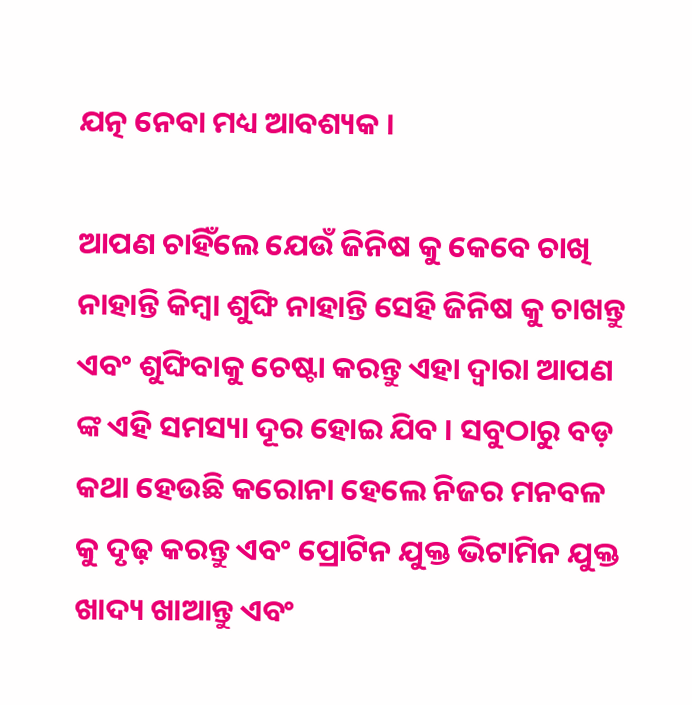ଯତ୍ନ ନେବା ମଧ୍ୟ ଆବଶ୍ୟକ ।

ଆପଣ ଚାହିଁଲେ ଯେଉଁ ଜିନିଷ କୁ କେବେ ଚାଖି ନାହାନ୍ତି କିମ୍ବା ଶୁଙ୍ଘି ନାହାନ୍ତି ସେହି ଜିନିଷ କୁ ଚାଖନ୍ତୁ ଏବଂ ଶୁଙ୍ଘିବାକୁ ଚେଷ୍ଟା କରନ୍ତୁ ଏହା ଦ୍ୱାରା ଆପଣ ଙ୍କ ଏହି ସମସ୍ୟା ଦୂର ହୋଇ ଯିବ । ସବୁଠାରୁ ବଡ଼ କଥା ହେଉଛି କରୋନା ହେଲେ ନିଜର ମନବଳ କୁ ଦୃଢ଼ କରନ୍ତୁ ଏବଂ ପ୍ରୋଟିନ ଯୁକ୍ତ ଭିଟାମିନ ଯୁକ୍ତ ଖାଦ୍ୟ ଖାଆନ୍ତୁ ଏବଂ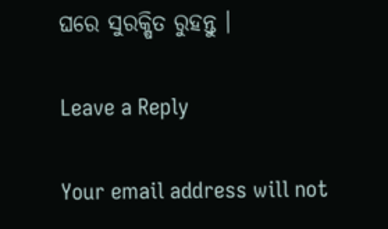ଘରେ ସୁରକ୍ଷିତ ରୁହନ୍ତୁ ।

Leave a Reply

Your email address will not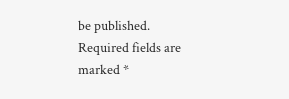be published. Required fields are marked *